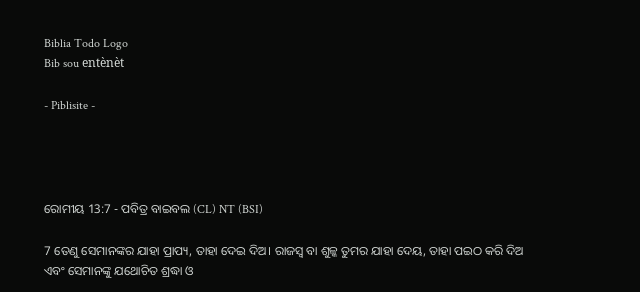Biblia Todo Logo
Bib sou entènèt

- Piblisite -




ରୋମୀୟ 13:7 - ପବିତ୍ର ବାଇବଲ (CL) NT (BSI)

7 ତେଣୁ ସେମାନଙ୍କର ଯାହା ପ୍ରାପ୍ୟ, ତାହା ଦେଇ ଦିଅ। ରାଜସ୍ୱ ବା ଶୁଳ୍କ ତୁମର ଯାହା ଦେୟ, ତାହା ପଇଠ କରି ଦିଅ ଏବଂ ସେମାନଙ୍କୁ ଯଥୋଚିତ ଶ୍ରଦ୍ଧା ଓ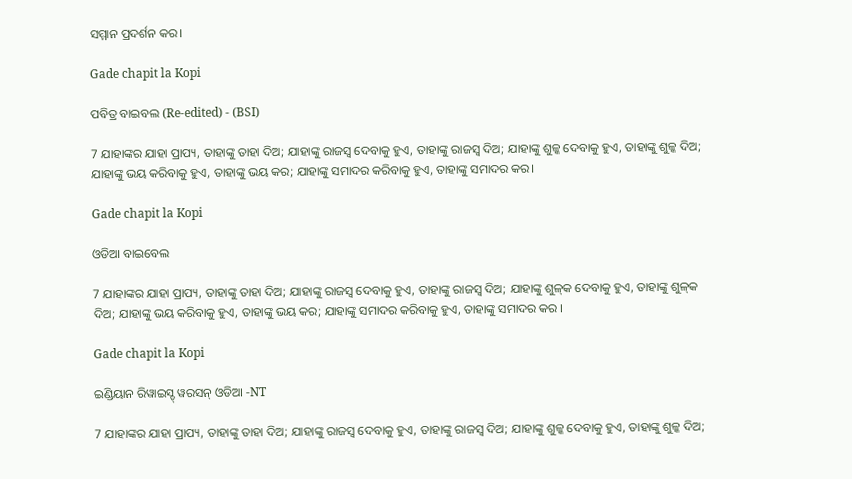ସମ୍ମାନ ପ୍ରଦର୍ଶନ କର।

Gade chapit la Kopi

ପବିତ୍ର ବାଇବଲ (Re-edited) - (BSI)

7 ଯାହାଙ୍କର ଯାହା ପ୍ରାପ୍ୟ, ତାହାଙ୍କୁ ତାହା ଦିଅ; ଯାହାଙ୍କୁ ରାଜସ୍ଵ ଦେବାକୁ ହୁଏ, ତାହାଙ୍କୁ ରାଜସ୍ଵ ଦିଅ; ଯାହାଙ୍କୁ ଶୁଳ୍କ ଦେବାକୁ ହୁଏ, ତାହାଙ୍କୁ ଶୁଳ୍କ ଦିଅ; ଯାହାଙ୍କୁ ଭୟ କରିବାକୁ ହୁଏ, ତାହାଙ୍କୁ ଭୟ କର; ଯାହାଙ୍କୁ ସମାଦର କରିବାକୁ ହୁଏ, ତାହାଙ୍କୁ ସମାଦର କର।

Gade chapit la Kopi

ଓଡିଆ ବାଇବେଲ

7 ଯାହାଙ୍କର ଯାହା ପ୍ରାପ୍ୟ, ତାହାଙ୍କୁ ତାହା ଦିଅ; ଯାହାଙ୍କୁ ରାଜସ୍ୱ ଦେବାକୁ ହୁଏ, ତାହାଙ୍କୁ ରାଜସ୍ୱ ଦିଅ; ଯାହାଙ୍କୁ ଶୁଳ୍‍କ ଦେବାକୁ ହୁଏ, ତାହାଙ୍କୁ ଶୁଳ୍‍କ ଦିଅ; ଯାହାଙ୍କୁ ଭୟ କରିବାକୁ ହୁଏ, ତାହାଙ୍କୁ ଭୟ କର; ଯାହାଙ୍କୁ ସମାଦର କରିବାକୁ ହୁଏ, ତାହାଙ୍କୁ ସମାଦର କର ।

Gade chapit la Kopi

ଇଣ୍ଡିୟାନ ରିୱାଇସ୍ଡ୍ ୱରସନ୍ ଓଡିଆ -NT

7 ଯାହାଙ୍କର ଯାହା ପ୍ରାପ୍ୟ, ତାହାଙ୍କୁ ତାହା ଦିଅ; ଯାହାଙ୍କୁ ରାଜସ୍ୱ ଦେବାକୁ ହୁଏ, ତାହାଙ୍କୁ ରାଜସ୍ୱ ଦିଅ; ଯାହାଙ୍କୁ ଶୁଳ୍କ ଦେବାକୁ ହୁଏ, ତାହାଙ୍କୁ ଶୁଳ୍କ ଦିଅ;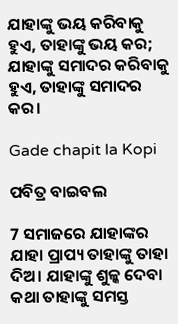ଯାହାଙ୍କୁ ଭୟ କରିବାକୁ ହୁଏ, ତାହାଙ୍କୁ ଭୟ କର; ଯାହାଙ୍କୁ ସମାଦର କରିବାକୁ ହୁଏ, ତାହାଙ୍କୁ ସମାଦର କର।

Gade chapit la Kopi

ପବିତ୍ର ବାଇବଲ

7 ସମାଜରେ ଯାହାଙ୍କର ଯାହା ପ୍ରାପ୍ୟ ତାହାଙ୍କୁ ତାହା ଦିଅ। ଯାହାଙ୍କୁ ଶୁଳ୍କ ଦେବା କଥା ତାହାଙ୍କୁ ସମସ୍ତ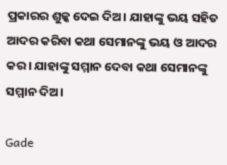ପ୍ରକାରର ଶୁଳ୍କ ଦେଇ ଦିଅ। ଯାହାଙ୍କୁ ଭୟ ସହିତ ଆଦର କରିବା କଥା ସେମାନଙ୍କୁ ଭୟ ଓ ଆଦର କର। ଯାହାଙ୍କୁ ସମ୍ମାନ ଦେବା କଥା ସେମାନଙ୍କୁ ସମ୍ମାନ ଦିଅ।

Gade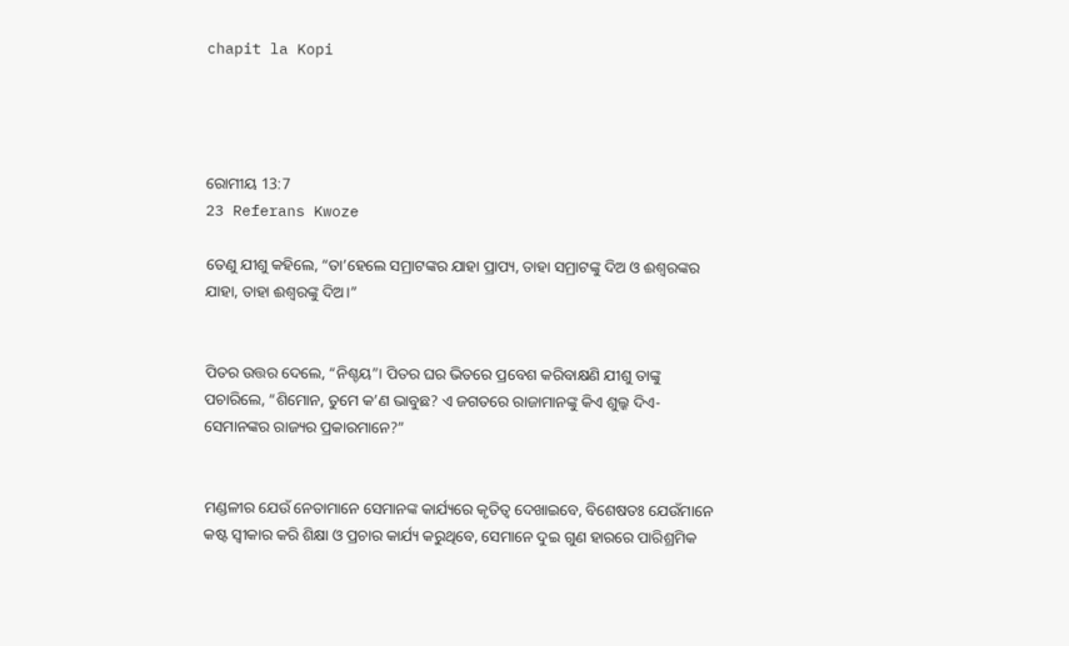chapit la Kopi




ରୋମୀୟ 13:7
23 Referans Kwoze

ତେଣୁ ଯୀଶୁ କହିଲେ, “ତା’ହେଲେ ସମ୍ରାଟଙ୍କର ଯାହା ପ୍ରାପ୍ୟ, ତାହା ସମ୍ରାଟଙ୍କୁ ଦିଅ ଓ ଈଶ୍ୱରଙ୍କର ଯାହା, ତାହା ଈଶ୍ୱରଙ୍କୁ ଦିଅ।”


ପିତର ଉତ୍ତର ଦେଲେ, “ନିଶ୍ଚୟ”। ପିତର ଘର ଭିତରେ ପ୍ରବେଶ କରିବାକ୍ଷଣି ଯୀଶୁ ତାଙ୍କୁ ପଚାରିଲେ, “ଶିମୋନ, ତୁମେ କ’ଣ ଭାବୁଛ? ଏ ଜଗତରେ ରାଜାମାନଙ୍କୁ କିଏ ଶୁଲ୍କ ଦିଏ-ସେମାନଙ୍କର ରାଜ୍ୟର ପ୍ରକାରମାନେ?”


ମଣ୍ଡଳୀର ଯେଉଁ ନେତାମାନେ ସେମାନଙ୍କ କାର୍ଯ୍ୟରେ କୃତିତ୍ୱ ଦେଖାଇବେ, ବିଶେଷତଃ ଯେଉଁମାନେ କଷ୍ଟ ସ୍ୱୀକାର କରି ଶିକ୍ଷା ଓ ପ୍ରଚାର କାର୍ଯ୍ୟ କରୁଥିବେ, ସେମାନେ ଦୁଇ ଗୁଣ ହାରରେ ପାରିଶ୍ରମିକ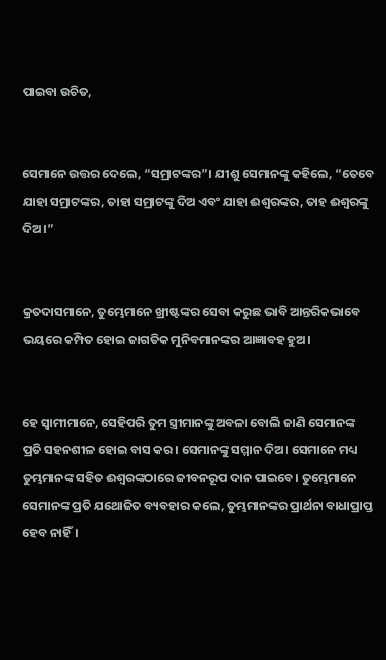ପାଇବା ଉଚିତ,


ସେମାନେ ଉତ୍ତର ଦେଲେ, “ସମ୍ରାଟଙ୍କର”। ଯୀଶୁ ସେମାନଙ୍କୁ କହିଲେ, “ତେବେ ଯାହା ସମ୍ରାଟଙ୍କର, ତାହା ସମ୍ରାଟଙ୍କୁ ଦିଅ ଏବଂ ଯାହା ଈଶ୍ୱରଙ୍କର, ତାହ ଈଶ୍ୱରଙ୍କୁ ଦିଅ।”


କ୍ରତଦାସମାନେ, ତୁମ୍ଭେମାନେ ଖ୍ରୀଷ୍ଟଙ୍କର ସେବା କରୁଛ ଭାବି ଆନ୍ତରିକଭାବେ ଭୟରେ କମ୍ପିତ ହୋଇ ଜାଗତିକ ମୁନିବମାନଙ୍କର ଆଜ୍ଞାବହ ହୁଅ।


ହେ ସ୍ୱାମୀମାନେ, ସେହିପରି ତୁମ ସ୍ତ୍ରୀମାନଙ୍କୁ ଅବଳା ବୋଲି ଜାଣି ସେମାନଙ୍କ ପ୍ରତି ସହନଶୀଳ ହୋଇ ବାସ କର। ସେମାନଙ୍କୁ ସମ୍ମାନ ଦିଅ। ସେମାନେ ମଧ୍ୟ ତୁମ୍ଭମାନଙ୍କ ସହିତ ଈଶ୍ୱରଙ୍କଠାରେ ଜୀବନରୂପ ଦାନ ପାଇବେ। ତୁମ୍ଭେମାନେ ସେମାନଙ୍କ ପ୍ରତି ଯଥୋଜିତ ବ୍ୟବହାର କଲେ, ତୁମ୍ଭମାନଙ୍କର ପ୍ରାର୍ଥନା ବାଧାପ୍ରାପ୍ତ ହେବ ନାହିଁ।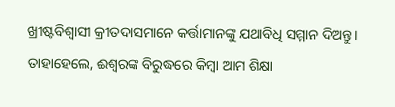ଖ୍ରୀଷ୍ଟବିଶ୍ୱାସୀ କ୍ରୀତଦାସମାନେ କର୍ତ୍ତାମାନଙ୍କୁ ଯଥାବିଧି ସମ୍ମାନ ଦିଅନ୍ତୁ। ତାହାହେଲେ, ଈଶ୍ୱରଙ୍କ ବିରୁଦ୍ଧରେ କିମ୍ବା ଆମ ଶିକ୍ଷା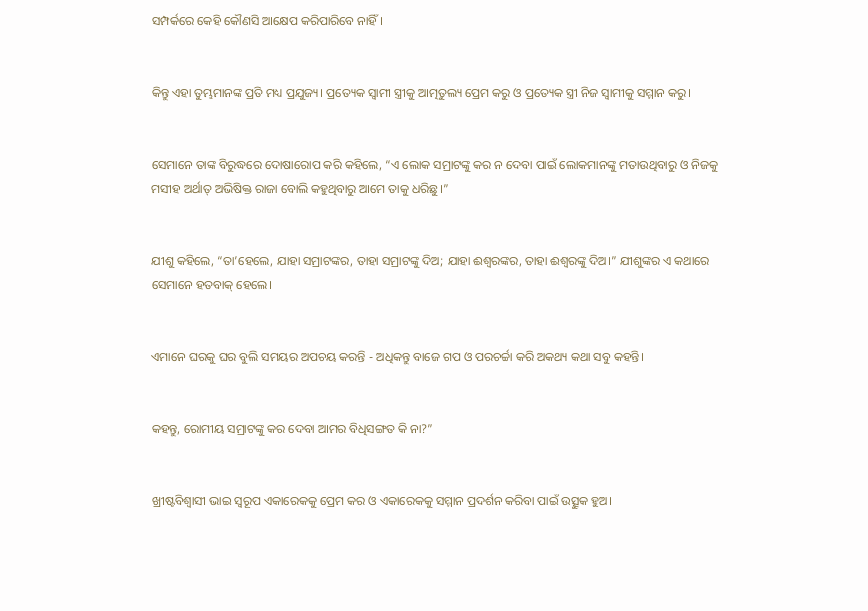ସମ୍ପର୍କରେ କେହି କୌଣସି ଆକ୍ଷେପ କରିପାରିବେ ନାହିଁ।


କିନ୍ତୁ ଏହା ତୁମ୍ଭମାନଙ୍କ ପ୍ରତି ମଧ୍ୟ ପ୍ରଯୁଜ୍ୟ। ପ୍ରତ୍ୟେକ ସ୍ୱାମୀ ସ୍ତ୍ରୀକୁ ଆତ୍ମତୁଲ୍ୟ ପ୍ରେମ କରୁ ଓ ପ୍ରତ୍ୟେକ ସ୍ତ୍ରୀ ନିଜ ସ୍ୱାମୀକୁ ସମ୍ମାନ କରୁ।


ସେମାନେ ତାଙ୍କ ବିରୁଦ୍ଧରେ ଦୋଷାରୋପ କରି କହିଲେ, “ଏ ଲୋକ ସମ୍ରାଟଙ୍କୁ କର ନ ଦେବା ପାଇଁ ଲୋକମାନଙ୍କୁ ମତାଉଥିବାରୁ ଓ ନିଜକୁ ମସୀହ ଅର୍ଥାତ୍ ଅଭିଷିକ୍ତ ରାଜା ବୋଲି କହୁଥିବାରୁ ଆମେ ତାକୁ ଧରିଛୁ।”


ଯୀଶୁ କହିଲେ, “ତା’ହେଲେ, ଯାହା ସମ୍ରାଟଙ୍କର, ତାହା ସମ୍ରାଟଙ୍କୁ ଦିଅ; ଯାହା ଈଶ୍ୱରଙ୍କର, ତାହା ଈଶ୍ୱରଙ୍କୁ ଦିଅ।” ଯୀଶୁଙ୍କର ଏ କଥାରେ ସେମାନେ ହତବାକ୍ ହେଲେ।


ଏମାନେ ଘରକୁ ଘର ବୁଲି ସମୟର ଅପଚୟ କରନ୍ତି - ଅଧିକନ୍ତୁ ବାଜେ ଗପ ଓ ପରଚର୍ଚ୍ଚା କରି ଅକଥ୍ୟ କଥା ସବୁ କହନ୍ତି।


କହନ୍ତୁ, ରୋମୀୟ ସମ୍ରାଟଙ୍କୁ କର ଦେବା ଆମର ବିଧିସଙ୍ଗତ କି ନା?”


ଖ୍ରୀଷ୍ଟବିଶ୍ୱାସୀ ଭାଇ ସ୍ୱରୂପ ଏକାରେକକୁ ପ୍ରେମ କର ଓ ଏକାରେକକୁ ସମ୍ମାନ ପ୍ରଦର୍ଶନ କରିବା ପାଇଁ ଉତ୍ସୁକ ହୁଅ।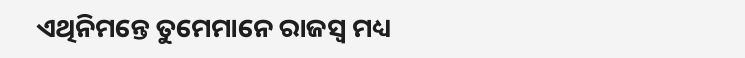ଏଥିନିମନ୍ତେ ତୁମେମାନେ ରାଜସ୍ୱ ମଧ୍ୟ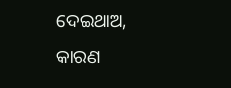ଦେଇଥାଅ, କାରଣ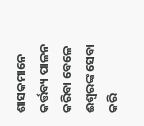ଶାସକମାନେ କର୍ତ୍ତବ୍ୟ ପାଳନ କରିବା ବେଳେ ଈଶ୍ୱରଙ୍କ ସେବା କରି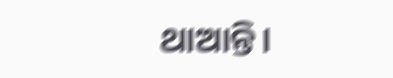ଥାଆନ୍ତି।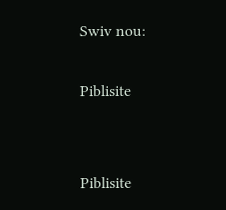Swiv nou:

Piblisite


Piblisite